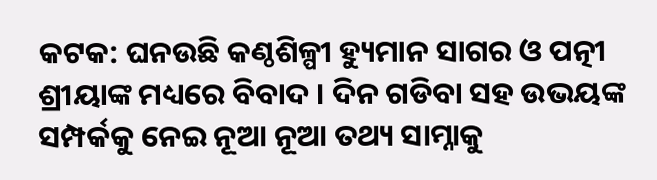କଟକ: ଘନଉଛି କଣ୍ଠଶିଳ୍ପୀ ହ୍ୟୁମାନ ସାଗର ଓ ପତ୍ନୀ ଶ୍ରୀୟାଙ୍କ ମଧ୍ୟରେ ବିବାଦ । ଦିନ ଗଡିବା ସହ ଉଭୟଙ୍କ ସମ୍ପର୍କକୁ ନେଇ ନୂଆ ନୂଆ ତଥ୍ୟ ସାମ୍ନାକୁ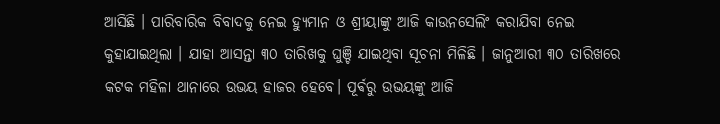ଆସିଛି । ପାରିବାରିକ ବିବାଦକୁ ନେଇ ହ୍ୟୁମାନ ଓ ଶ୍ରୀୟାଙ୍କୁ ଆଜି କାଉନସେଲିଂ କରାଯିବା ନେଇ କୁହାଯାଇଥିଲା । ଯାହା ଆସନ୍ତା ୩୦ ତାରିଖକୁ ଘୁଞ୍ଚି ଯାଇଥିବା ସୂଚନା ମିଳିଛି । ଜାନୁଆରୀ ୩୦ ତାରିଖରେ କଟକ ମହିଳା ଥାନାରେ ଉଭୟ ହାଜର ହେବେ। ପୂର୍ଵରୁ ଉଭୟଙ୍କୁ ଆଜି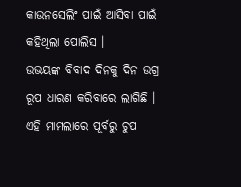କାଉନସେଲିଂ ପାଇଁ ଆସିବା ପାଇଁ କହିଥିଲା ପୋଲିସ ।
ଉଭୟଙ୍କ ବିବାଦ ଦିନକୁ ଦିନ ଉଗ୍ର ରୂପ ଧାରଣ କରିବାରେ ଲାଗିଛି । ଏହି ମାମଲାରେ ପୂର୍ବରୁ ଚୁପ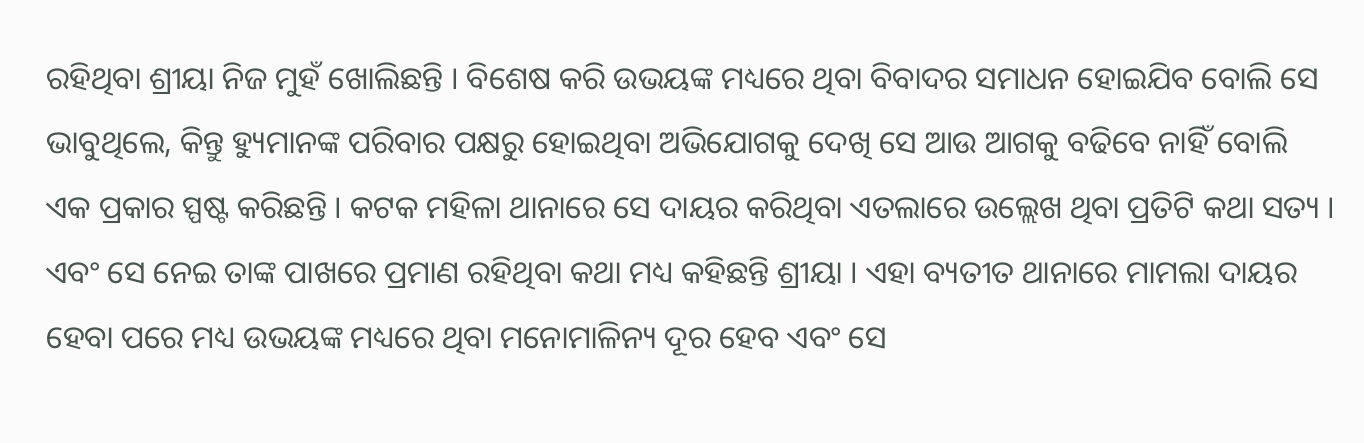ରହିଥିବା ଶ୍ରୀୟା ନିଜ ମୁହଁ ଖୋଲିଛନ୍ତି । ବିଶେଷ କରି ଉଭୟଙ୍କ ମଧ୍ୟରେ ଥିବା ବିବାଦର ସମାଧନ ହୋଇଯିବ ବୋଲି ସେ ଭାବୁଥିଲେ, କିନ୍ତୁ ହ୍ୟୁମାନଙ୍କ ପରିବାର ପକ୍ଷରୁ ହୋଇଥିବା ଅଭିଯୋଗକୁ ଦେଖି ସେ ଆଉ ଆଗକୁ ବଢିବେ ନାହିଁ ବୋଲି ଏକ ପ୍ରକାର ସ୍ପଷ୍ଟ କରିଛନ୍ତି । କଟକ ମହିଳା ଥାନାରେ ସେ ଦାୟର କରିଥିବା ଏତଲାରେ ଉଲ୍ଲେଖ ଥିବା ପ୍ରତିଟି କଥା ସତ୍ୟ । ଏବଂ ସେ ନେଇ ତାଙ୍କ ପାଖରେ ପ୍ରମାଣ ରହିଥିବା କଥା ମଧ୍ୟ କହିଛନ୍ତି ଶ୍ରୀୟା । ଏହା ବ୍ୟତୀତ ଥାନାରେ ମାମଲା ଦାୟର ହେବା ପରେ ମଧ୍ୟ ଉଭୟଙ୍କ ମଧ୍ୟରେ ଥିବା ମନୋମାଳିନ୍ୟ ଦୂର ହେବ ଏବଂ ସେ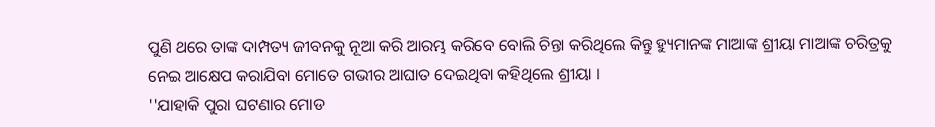ପୁଣି ଥରେ ତାଙ୍କ ଦାମ୍ପତ୍ୟ ଜୀବନକୁ ନୂଆ କରି ଆରମ୍ଭ କରିବେ ବୋଲି ଚିନ୍ତା କରିଥିଲେ କିନ୍ତୁ ହ୍ୟୁମାନଙ୍କ ମାଆଙ୍କ ଶ୍ରୀୟା ମାଆଙ୍କ ଚରିତ୍ରକୁ ନେଇ ଆକ୍ଷେପ କରାଯିବା ମୋତେ ଗଭୀର ଆଘାତ ଦେଇଥିବା କହିଥିଲେ ଶ୍ରୀୟା ।
''ଯାହାକି ପୁରା ଘଟଣାର ମୋଡ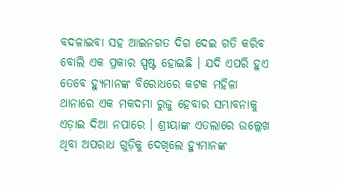ବଦଳାଇବା ସହ ଆଇନଗତ ଦିଗ ଦେଇ ଗତି କରିବ ବୋଲି ଏକ ପ୍ରକାର ସ୍ପଷ୍ଟ ହୋଇଛି । ଯଦି ଏପରି ହୁଏ ତେବେ ହ୍ୟୁମାନଙ୍କ ବିରୋଧରେ କଟକ ମହିଳା ଥାନାରେ ଏକ ମକଦମା ରୁଜୁ ହେବାର ସମ୍ଭାବନାକୁ ଏଡ଼ାଇ ଦିଆ ନପାରେ । ଶ୍ରୀୟାଙ୍କ ଏତଲାରେ ଉଲ୍ଲେଖ ଥିବା ଅପରାଧ ଗୁଡ଼ିକୁ ଦେଖିଲେ ହ୍ୟୁମାନଙ୍କ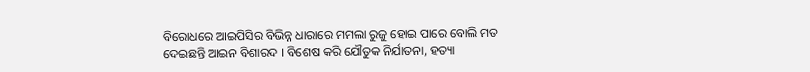ବିରୋଧରେ ଆଇପିସିର ବିଭିନ୍ନ ଧାରାରେ ମମଲା ରୁଜୁ ହୋଇ ପାରେ ବୋଲି ମତ ଦେଇଛନ୍ତି ଆଇନ ବିଶାରଦ । ବିଶେଷ କରି ଯୌତୁକ ନିର୍ଯାତନା, ହତ୍ୟା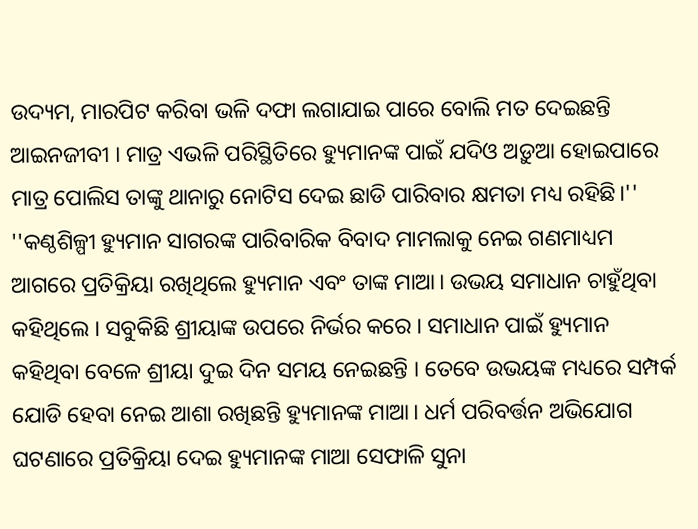ଉଦ୍ୟମ, ମାରପିଟ କରିବା ଭଳି ଦଫା ଲଗାଯାଇ ପାରେ ବୋଲି ମତ ଦେଇଛନ୍ତି ଆଇନଜୀବୀ । ମାତ୍ର ଏଭଳି ପରିସ୍ଥିତିରେ ହ୍ୟୁମାନଙ୍କ ପାଇଁ ଯଦିଓ ଅଡ଼ୁଆ ହୋଇପାରେ ମାତ୍ର ପୋଲିସ ତାଙ୍କୁ ଥାନାରୁ ନୋଟିସ ଦେଇ ଛାଡି ପାରିବାର କ୍ଷମତା ମଧ୍ୟ ରହିଛି।''
''କଣ୍ଠଶିଳ୍ପୀ ହ୍ୟୁମାନ ସାଗରଙ୍କ ପାରିବାରିକ ବିବାଦ ମାମଲାକୁ ନେଇ ଗଣମାଧ୍ୟମ ଆଗରେ ପ୍ରତିକ୍ରିୟା ରଖିଥିଲେ ହ୍ୟୁମାନ ଏବଂ ତାଙ୍କ ମାଆ। ଉଭୟ ସମାଧାନ ଚାହୁଁଥିବା କହିଥିଲେ । ସବୁକିଛି ଶ୍ରୀୟାଙ୍କ ଉପରେ ନିର୍ଭର କରେ । ସମାଧାନ ପାଇଁ ହ୍ୟୁମାନ କହିଥିବା ବେଳେ ଶ୍ରୀୟା ଦୁଇ ଦିନ ସମୟ ନେଇଛନ୍ତି । ତେବେ ଉଭୟଙ୍କ ମଧ୍ୟରେ ସମ୍ପର୍କ ଯୋଡି ହେବା ନେଇ ଆଶା ରଖିଛନ୍ତି ହ୍ୟୁମାନଙ୍କ ମାଆ। ଧର୍ମ ପରିବର୍ତ୍ତନ ଅଭିଯୋଗ ଘଟଣାରେ ପ୍ରତିକ୍ରିୟା ଦେଇ ହ୍ୟୁମାନଙ୍କ ମାଆ ସେଫାଳି ସୁନା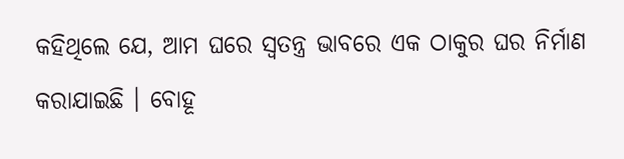କହିଥିଲେ ଯେ, ଆମ ଘରେ ସ୍ୱତନ୍ତ୍ର ଭାବରେ ଏକ ଠାକୁର ଘର ନିର୍ମାଣ କରାଯାଇଛି । ବୋହୂ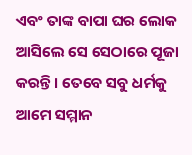ଏବଂ ତାଙ୍କ ବାପା ଘର ଲୋକ ଆସିଲେ ସେ ସେଠାରେ ପୂଜା କରନ୍ତି । ତେବେ ସବୁ ଧର୍ମକୁ ଆମେ ସମ୍ମାନ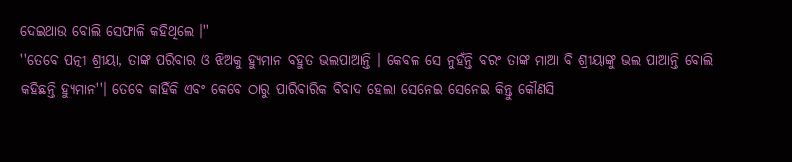ଦେଇଥାଉ ବୋଲି ସେଫାଳି କହିଥିଲେ ।''
''ତେବେ ପତ୍ନୀ ଶ୍ରୀୟା, ତାଙ୍କ ପରିବାର ଓ ଝିଅକୁ ହ୍ୟୁମାନ ବହୁତ ଭଲପାଆନ୍ତି । କେବଳ ସେ ନୁହଁନ୍ତି ବରଂ ତାଙ୍କ ମାଆ ବି ଶ୍ରୀୟାଙ୍କୁ ଭଲ ପାଆନ୍ତି ବୋଲି କହିଛନ୍ତି ହ୍ୟୁମାନ''। ତେବେ କାହିଁକି ଏବଂ କେବେ ଠାରୁ ପାରିବାରିକ ବିବାଦ ହେଲା ସେନେଇ ସେନେଇ କିନ୍ତୁ କୌଣସି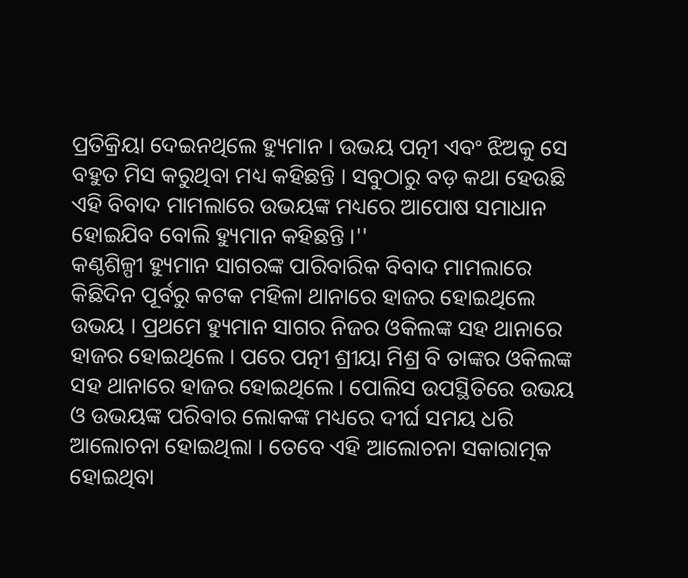ପ୍ରତିକ୍ରିୟା ଦେଇନଥିଲେ ହ୍ୟୁମାନ । ଉଭୟ ପତ୍ନୀ ଏବଂ ଝିଅକୁ ସେ ବହୁତ ମିସ କରୁଥିବା ମଧ୍ୟ କହିଛନ୍ତି । ସବୁଠାରୁ ବଡ଼ କଥା ହେଉଛି ଏହି ବିବାଦ ମାମଲାରେ ଉଭୟଙ୍କ ମଧ୍ୟରେ ଆପୋଷ ସମାଧାନ ହୋଇଯିବ ବୋଲି ହ୍ୟୁମାନ କହିଛନ୍ତି ।''
କଣ୍ଠଶିଳ୍ପୀ ହ୍ୟୁମାନ ସାଗରଙ୍କ ପାରିବାରିକ ବିବାଦ ମାମଲାରେ କିଛିଦିନ ପୂର୍ବରୁ କଟକ ମହିଳା ଥାନାରେ ହାଜର ହୋଇଥିଲେ ଉଭୟ । ପ୍ରଥମେ ହ୍ୟୁମାନ ସାଗର ନିଜର ଓକିଲଙ୍କ ସହ ଥାନାରେ ହାଜର ହୋଇଥିଲେ । ପରେ ପତ୍ନୀ ଶ୍ରୀୟା ମିଶ୍ର ବି ତାଙ୍କର ଓକିଲଙ୍କ ସହ ଥାନାରେ ହାଜର ହୋଇଥିଲେ। ପୋଲିସ ଉପସ୍ଥିତିରେ ଉଭୟ ଓ ଉଭୟଙ୍କ ପରିବାର ଲୋକଙ୍କ ମଧ୍ୟରେ ଦୀର୍ଘ ସମୟ ଧରି ଆଲୋଚନା ହୋଇଥିଲା । ତେବେ ଏହି ଆଲୋଚନା ସକାରାତ୍ମକ ହୋଇଥିବା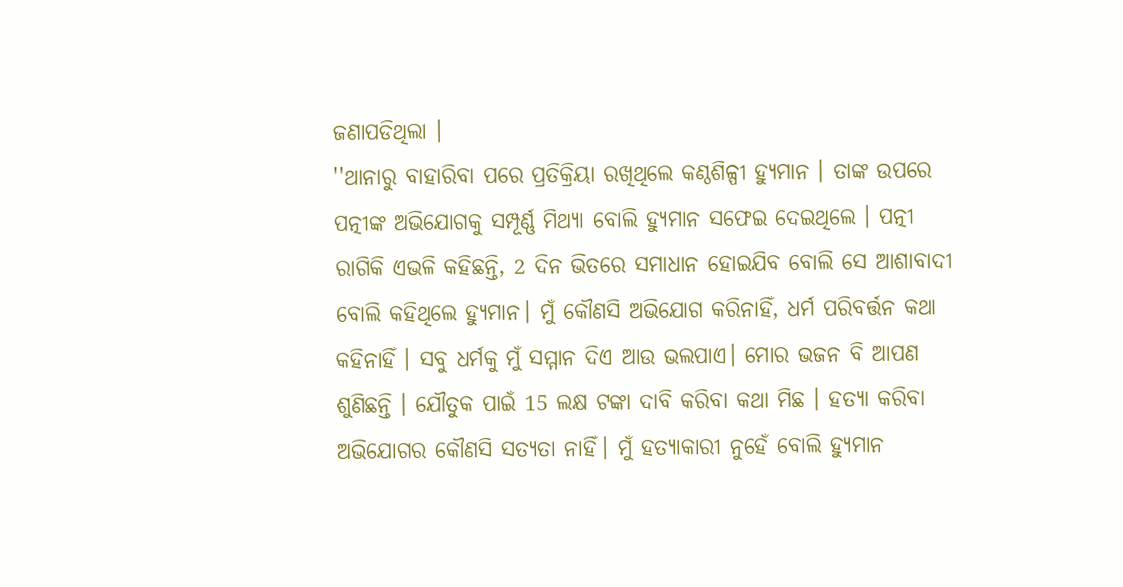ଜଣାପଡିଥିଲା ।
''ଥାନାରୁ ବାହାରିବା ପରେ ପ୍ରତିକ୍ରିୟା ରଖିଥିଲେ କଣ୍ଠଶିଳ୍ପୀ ହ୍ୟୁମାନ । ତାଙ୍କ ଉପରେ ପତ୍ନୀଙ୍କ ଅଭିଯୋଗକୁ ସମ୍ପୂର୍ଣ୍ଣ ମିଥ୍ୟା ବୋଲି ହ୍ୟୁମାନ ସଫେଇ ଦେଇଥିଲେ । ପତ୍ନୀ ରାଗିକି ଏଭଳି କହିଛନ୍ତି, 2 ଦିନ ଭିତରେ ସମାଧାନ ହୋଇଯିବ ବୋଲି ସେ ଆଶାବାଦୀ ବୋଲି କହିଥିଲେ ହ୍ୟୁମାନ। ମୁଁ କୌଣସି ଅଭିଯୋଗ କରିନାହିଁ, ଧର୍ମ ପରିବର୍ତ୍ତନ କଥା କହିନାହିଁ । ସବୁ ଧର୍ମକୁ ମୁଁ ସମ୍ମାନ ଦିଏ ଆଉ ଭଲପାଏ। ମୋର ଭଜନ ବି ଆପଣ ଶୁଣିଛନ୍ତି । ଯୌତୁକ ପାଇଁ 15 ଲକ୍ଷ ଟଙ୍କା ଦାବି କରିବା କଥା ମିଛ । ହତ୍ୟା କରିବା ଅଭିଯୋଗର କୌଣସି ସତ୍ୟତା ନାହିଁ। ମୁଁ ହତ୍ୟାକାରୀ ନୁହେଁ ବୋଲି ହ୍ୟୁମାନ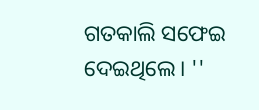ଗତକାଲି ସଫେଇ ଦେଇଥିଲେ। ''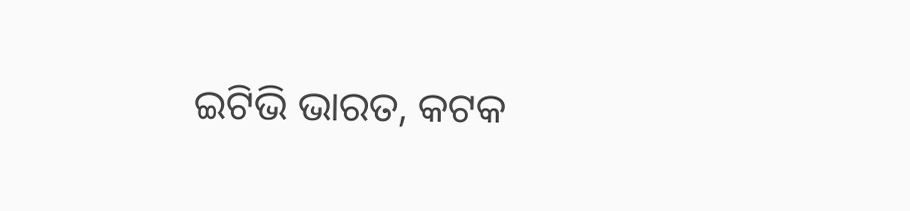ଇଟିଭି ଭାରତ, କଟକ